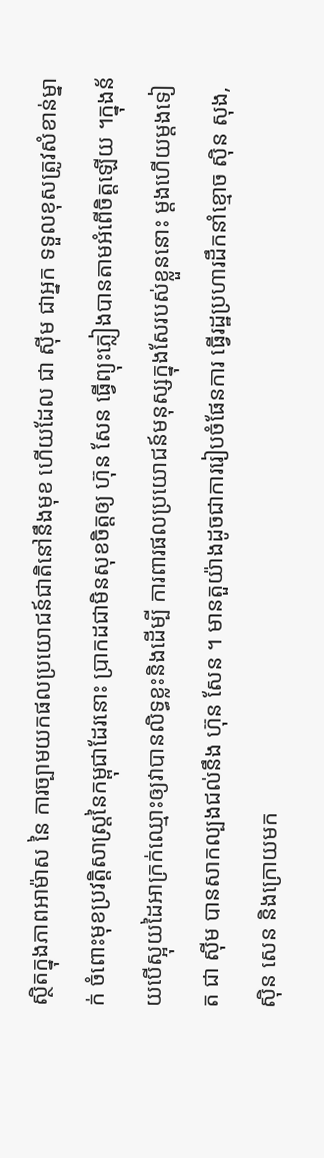ស្ថិតក្នុងភាពអាម៉ាស នៃ ការច្បាមយកផលប្រយោជន៍ជាតិនៅនឹងមុខ ហើយដែល ជា ស៊ីម ជាអ្នក ទទួលខុសត្រូវសំខាន់ម្នាក់ ចំពោះមុខប្រវត្តិសាស្ត្រនៃកម្ពុជាដែរនោះ ប្រាកដជាមិនសុខចិត្តឲ្យ ហ៊ុន សែន ធ្វើព្យុះភ្លៀងបានតាមអំពើចិត្តឡើយ ។ក្នុងន័យបើស្អុយដៃអាក្រក់ឈ្មោះឲ្យវាបានលិទ្ធខ្លះនិងដើម្បី ការពារផលប្រយោជន៍មនុស្សក្នុងសែរបស់ខ្លួននោះ ម្ដងហើយម្ដងទៀត ជា ស៊ីម បានសាកល្បងជល់នឹង ហ៊ុន សែន ។ មានតួយ៉ាងដូចជាការរៀបចំផែនការ ធ្វើរដ្ឋប្រហារដឹកនាំខ្មោច ស៊ិន សុង,ស៊ិន សេន និងក្រោយមក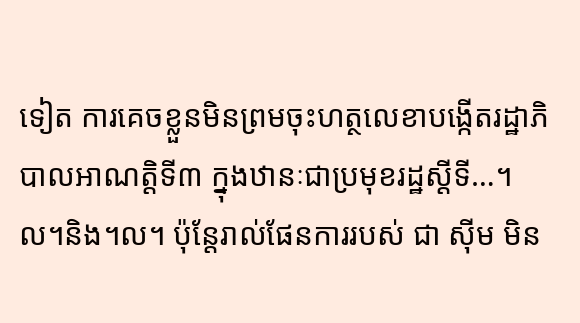ទៀត ការគេចខ្លួនមិនព្រមចុះហត្ថលេខាបង្កើតរដ្ឋាភិបាលអាណត្តិទី៣ ក្នុងឋានៈជាប្រមុខរដ្ឋស្ដីទី…។ល។និង។ល។ ប៉ុន្តែរាល់ផែនការរបស់ ជា ស៊ីម មិន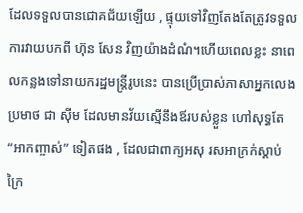ដែលទទួលបានជោគជ័យឡើយ , ផ្ទុយទៅវិញតែងតែត្រូវទទួលការវាយបកពី ហ៊ុន សែន វិញយ៉ាងដំណំ។ហើយពេលខ្លះ នាពេលកន្លងទៅនាយករដ្ឋមន្ត្រីរូបនេះ បានប្រើប្រាស់ភាសាអ្នកលេងប្រមាថ ជា ស៊ីម ដែលមានវ័យស្មើនឹងឪរបស់ខ្លួន ហៅសុទ្ធតែ “អាកញ្ចាស់” ទៀតផង , ដែលជាពាក្យអសុ រសអាក្រក់ស្ដាប់ក្រៃ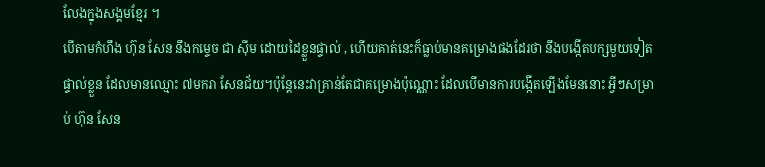លែងក្នុងសង្គមខ្មែរ ។
បើតាមកំហឹង ហ៊ុន សែន នឹងកម្ទេច ជា ស៊ីម ដោយដៃខ្លួនផ្ទាល់ , ហើយគាត់នេះក៏ធ្លាប់មានគម្រោងផងដែរថា នឹងបង្កើតបក្សមួយទៀតផ្ទាល់ខ្លួន ដែលមានឈ្មោះ ៧មករា សែនជ័យ។ប៉ុន្តែនេះវាគ្រាន់តែជាគម្រោងប៉ុណ្ណោះ ដែលបើមានការបង្កើតឡើងមែននោះ អ្វីៗសម្រាប់ ហ៊ុន សែន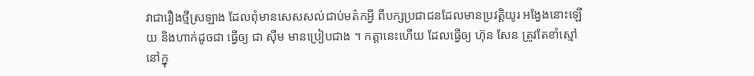វាជារឿងថ្មីស្រឡាង ដែលពុំមានសេសសល់ជាប់មត៌កអ្វី ពីបក្សប្រជាជនដែលមានប្រវត្តិយូរ អង្វែងនោះឡើយ និងហាក់ដូចជា ធ្វើឲ្យ ជា ស៊ីម មានប្រៀបជាង ។ កត្តានេះហើយ ដែលធ្វើឲ្យ ហ៊ុន សែន ត្រូវតែខាំស្មៅនៅក្នុ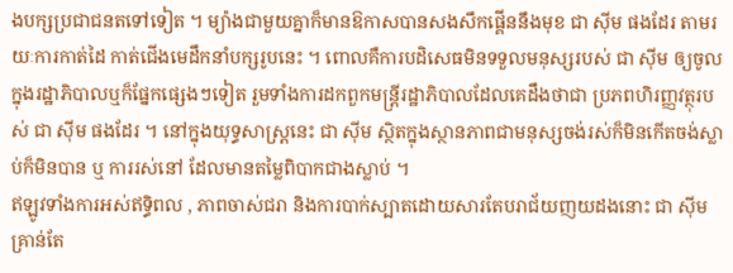ងបក្សប្រជាជនតទៅទៀត ។ ម្យ៉ាងជាមួយគ្នាក៏មានឱកាសបានសងសឹកផ្គើននឹងមុខ ជា ស៊ីម ផងដែរ តាមរយៈការកាត់ដៃ កាត់ជើងមេដឹកនាំបក្សរូបនេះ ។ ពោលគឺការបដិសេធមិនទទួលមនុស្សរបស់ ជា ស៊ីម ឲ្យចូលក្នុងរដ្ឋាភិបាលឬក៏ផ្នែកផ្សេងៗទៀត រួមទាំងការដកពួកមន្ត្រីរដ្ឋាភិបាលដែលគេដឹងថាជា ប្រភពហិរញ្ញវត្ថុរបស់ ជា ស៊ីម ផងដែរ ។ នៅក្នុងយុទ្ធសាស្ត្រនេះ ជា ស៊ីម ស្ថិតក្នុងស្ថានភាពជាមនុស្សចង់រស់ក៏មិនកើតចង់ស្លាប់ក៏មិនបាន ឬ ការរស់នៅ ដែលមានតម្លៃពិបាកជាងស្លាប់ ។
ឥឡូវទាំងការអស់ឥទ្ធិពល , ភាពចាស់ជរា និងការបាក់ស្បាតដោយសារតែបរាជ័យញយដងនោះ ជា ស៊ីម គ្រាន់តែ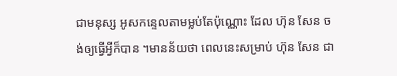ជាមនុស្ស អូសកន្ទេលតាមម្លប់តែប៉ុណ្ណោះ ដែល ហ៊ុន សែន ចង់ឲ្យធ្វើអ្វីក៏បាន ។មានន័យថា ពេលនេះសម្រាប់ ហ៊ុន សែន ជា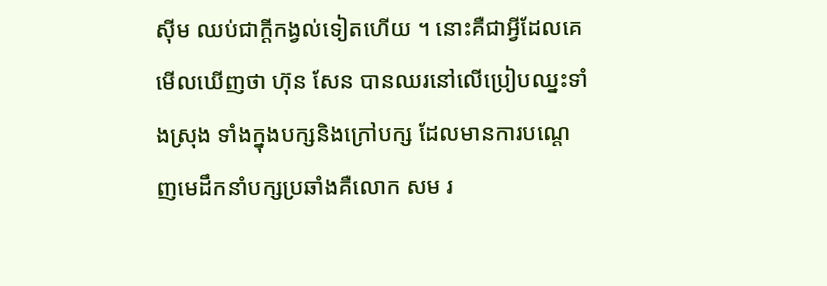ស៊ីម ឈប់ជាក្ដីកង្វល់ទៀតហើយ ។ នោះគឺជាអ្វីដែលគេមើលឃើញថា ហ៊ុន សែន បានឈរនៅលើប្រៀបឈ្នះទាំងស្រុង ទាំងក្នុងបក្សនិងក្រៅបក្ស ដែលមានការបណ្ដេញមេដឹកនាំបក្សប្រឆាំងគឺលោក សម រ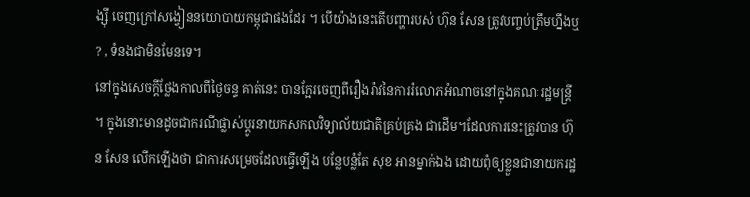ង្ស៊ី ចេញក្រៅសង្វៀននយោបាយកម្ពុជាផងដែរ ។ បើយ៉ាងនេះតើបញ្ហារបស់ ហ៊ុន សែន ត្រូវបញ្ចប់ត្រឹមហ្នឹងឬ ? , ទំនងជាមិនមែនទេ។
នៅក្នុងសេចក្ដីថ្លែងកាលពីថ្ងៃចន្ទ គាត់នេះ បានក្អែរចេញពីរឿងរ៉ាវនៃការរំលោភអំណាចនៅក្នុងគណៈរដ្ឋមន្ត្រី ។ ក្នុងនោះមានដូចជាករណីផ្លាស់ប្ដូរនាយកសកលវិទ្យាល័យជាតិគ្រប់គ្រង ជាដើម។ដែលការនេះត្រូវបាន ហ៊ុន សែន លើកឡើងថា ជាការសម្រេចដែលធ្វើឡើង បន្លែបន្លំតែ សុខ អានម្នាក់ឯង ដោយពុំឲ្យខ្លួនជានាយករដ្ឋ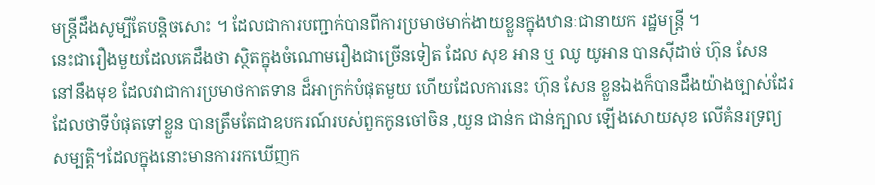មន្ត្រីដឹងសូម្បីតែបន្តិចសោះ ។ ដែលជាការបញ្ជាក់បានពីការប្រមាថមាក់ងាយខ្លួនក្នុងឋានៈជានាយក រដ្ឋមន្ត្រី ។
នេះជារឿងមួយដែលគេដឹងថា ស្ថិតក្នុងចំណោមរឿងជាច្រើនទៀត ដែល សុខ អាន ឬ ឈូ យូអាន បានស៊ីដាច់ ហ៊ុន សែន នៅនឹងមុខ ដែលវាជាការប្រមាថកាតទាន ដ៏អាក្រក់បំផុតមួយ ហើយដែលការនេះ ហ៊ុន សែន ខ្លួនឯងក៏បានដឹងយ៉ាងច្បាស់ដែរ ដែលថាទីបំផុតទៅខ្លួន បានត្រឹមតែជាឧបករណ៍របស់ពួកកូនចៅចិន ,យួន ជាន់ក ជាន់ក្បាល ឡើងសោយសុខ លើគំនរទ្រព្យសម្បត្តិ។ដែលក្នុងនោះមានការរកឃើញក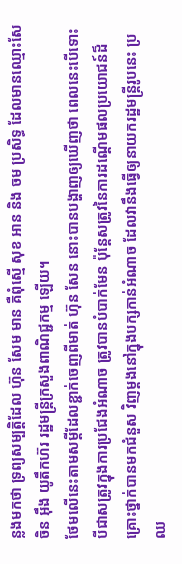ន្លងមកថា ទ្រព្យសម្បត្តិដែល ហ៊ុន សែម មាន គឺពុំស្មើ សុខ អាន និង ចម ប្រសិទ្ធ ដែលមានឈ្មោះសែចិន អ៊ឹង យូតឹកហ៊រ រដ្ឋមន្ត្រីក្រសួងពាណិជ្ជកម្ម ឡើយ។
ថែមលើនេះតាមសម្ដីដែលខ្ជាក់ចេញពីមាត់ ហ៊ុន សែន នោះបានបង្ហាញឲ្យឃើញថា ពេលនេះបើទោះបីជាសត្រូវក្នុងការប្រជែងអំណាច ត្រូវបានបំបាក់មែន ប៉ុន្តែសត្រូវនៃការដណ្ដើមផលប្រយោជន៍ដ៏គ្រោះថ្នាក់បានមកជំនួស វិញម្ដងនៅក្នុងបក្សកាន់អំណាច ដែលវានឹងធ្វើឲ្យនាយករដ្ឋមន្ត្រីរូបនេះ ប្រឈ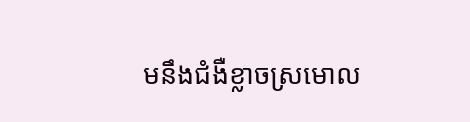មនឹងជំងឺខ្លាចស្រមោល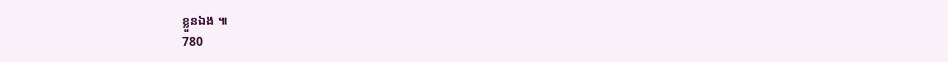ខ្លួនឯង ៕
780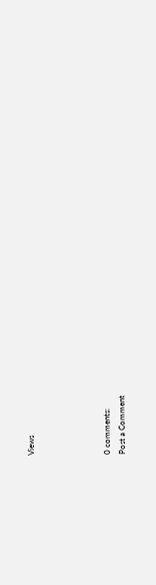Views




0 comments:
Post a Comment